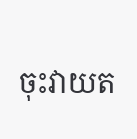ចុះវាយត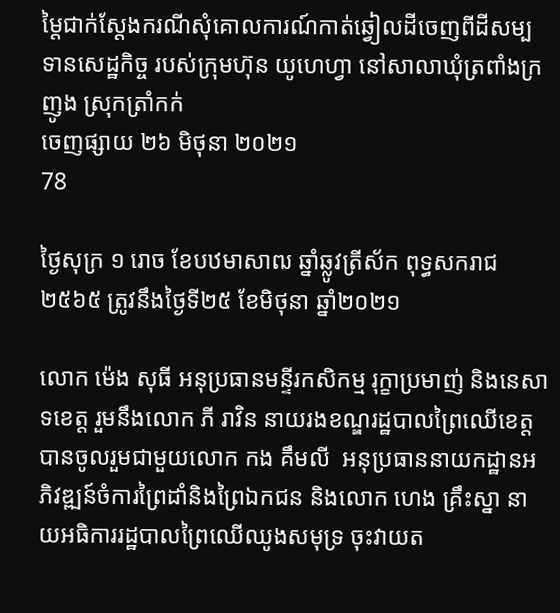ម្តៃជាក់ស្តែងករណីសុំគោលការណ៍កាត់ឆ្វៀលដីចេញពីដីសម្បទានសេដ្ឋកិច្ច របស់ក្រុមហ៊ុន យូហេហ្វា នៅសាលាឃុំត្រពាំងក្រញូង ស្រុកត្រាំកក់
ចេញផ្សាយ ២៦ មិថុនា ២០២១
78

ថ្ងៃសុក្រ ១ រោច ខែបឋមាសាឍ ឆ្នាំឆ្លូវត្រីស័ក ពុទ្ធសករាជ ២៥៦៥ ត្រូវនឹងថ្ងៃទី២៥ ខែមិថុនា ឆ្នាំ២០២១

លោក ម៉េង សុធី អនុប្រធានមន្ទីរកសិកម្ម រុក្ខាប្រមាញ់ និងនេសាទខេត្ត រួមនឹងលោក ភី រាវិន នាយរងខណ្ឌរដ្ឋបាលព្រៃឈើខេត្តបានចូលរួមជាមួយលោក កង គឹមលី  អនុប្រធាននាយកដ្ឋានអភិវឌ្ឍន៍ចំការព្រៃដាំនិងព្រៃឯកជន និងលោក ហេង គ្រឹះស្នា នាយអធិការរដ្ឋបាលព្រៃឈើឈូងសមុទ្រ ចុះវាយត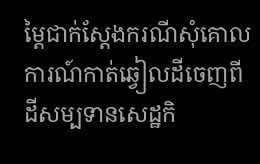ម្តៃជាក់ស្តែងករណីសុំគោលការណ៍កាត់ឆ្វៀលដីចេញពីដីសម្បទានសេដ្ឋកិ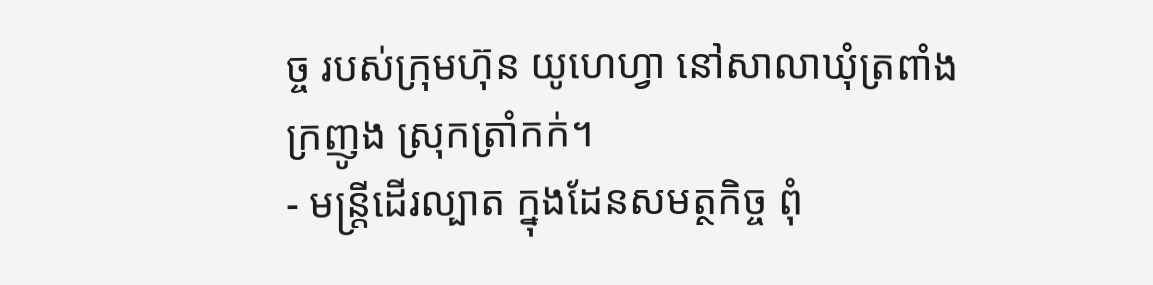ច្ច របស់ក្រុមហ៊ុន យូហេហ្វា នៅសាលាឃុំត្រពាំងក្រញូង ស្រុកត្រាំកក់។
- មន្ត្រីដើរល្បាត ក្នុងដែនសមត្ថកិច្ច ពុំ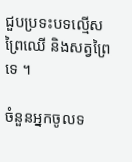ជួបប្រទះបទល្មើសព្រៃឈើ និងសត្វព្រៃទេ ។

ចំនួនអ្នកចូលទ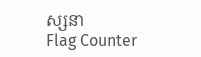ស្សនា
Flag Counter